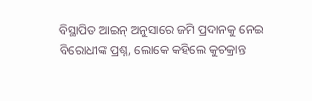ବିସ୍ଥାପିତ ଆଇନ୍ ଅନୁସାରେ ଜମି ପ୍ରଦାନକୁ ନେଇ ବିରୋଧୀଙ୍କ ପ୍ରଶ୍ନ, ଲୋକେ କହିଲେ କୁଚକ୍ରାନ୍ତ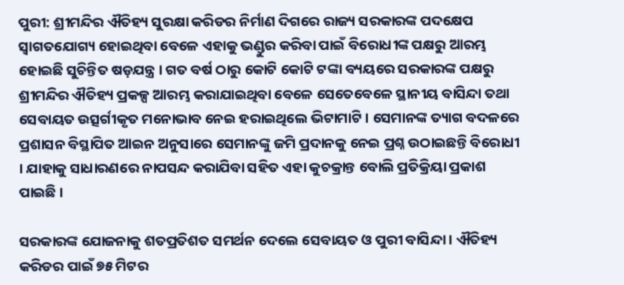ପୁରୀ: ଶ୍ରୀମନ୍ଦିର ଐତିହ୍ୟ ସୁରକ୍ଷା କରିଡର ନିର୍ମାଣ ଦିଗରେ ରାଜ୍ୟ ସରକାରଙ୍କ ପଦକ୍ଷେପ ସ୍ୱାଗତଯୋଗ୍ୟ ହୋଇଥିବା ବେଳେ ଏହାକୁ ଭଣ୍ଡୁର କରିବା ପାଇଁ ବିରୋଧୀଙ୍କ ପକ୍ଷରୁ ଆରମ୍ଭ ହୋଇଛି ସୁଚିନ୍ତିତ ଷଡ଼ଯନ୍ତ୍ର । ଗତ ବର୍ଷ ଠାରୁ କୋଟି କୋଟି ଟଙ୍କା ବ୍ୟୟରେ ସରକାରଙ୍କ ପକ୍ଷରୁ ଶ୍ରୀମନ୍ଦିର ଐତିହ୍ୟ ପ୍ରକଳ୍ପ ଆରମ୍ଭ କରାଯାଇଥିବା ବେଳେ ସେତେବେଳେ ସ୍ଥାନୀୟ ବାସିନ୍ଦା ତଥା ସେବାୟତ ଉତ୍ସର୍ଗୀକୃତ ମନୋଭାବ ନେଇ ହରାଇଥିଲେ ଭିଟାମାଟି । ସେମାନଙ୍କ ତ୍ୟାଗ ବଦଳରେ ପ୍ରଶାସନ ବିସ୍ଥାପିତ ଆଇନ ଅନୁସାରେ ସେମାନଙ୍କୁ ଜମି ପ୍ରଦାନକୁ ନେଇ ପ୍ରଶ୍ନ ଉଠାଇଛନ୍ତି ବିରୋଧୀ । ଯାହାକୁ ସାଧାରଣରେ ନାପସନ୍ଦ କରାଯିବା ସହିତ ଏହା କୁଚକ୍ରାନ୍ତ ବୋଲି ପ୍ରତିକ୍ରିୟା ପ୍ରକାଶ ପାଇଛି ।

ସରକାରଙ୍କ ଯୋଜନାକୁ ଶତପ୍ରତିଶତ ସମର୍ଥନ ଦେଲେ ସେବାୟତ ଓ ପୁରୀ ବାସିନ୍ଦା । ଐତିହ୍ୟ କରିଡର ପାଇଁ ୭୫ ମିଟର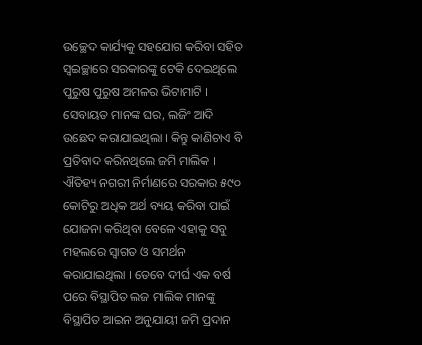ଉଚ୍ଛେଦ କାର୍ଯ୍ୟକୁ ସହଯୋଗ କରିବା ସହିତ ସ୍ୱଇଚ୍ଛାରେ ସରକାରଙ୍କୁ ଟେକି ଦେଇଥିଲେ ପୁରୁଷ ପୁରୁଷ ଅମଳର ଭିଟାମାଟି । ସେବାୟତ ମାନଙ୍କ ଘର, ଲଜିଂ ଆଦି ଉଛେଦ କରାଯାଇଥିଲା । କିନ୍ତୁ କାଣିଚାଏ ବି ପ୍ରତିବାଦ କରିନଥିଲେ ଜମି ମାଲିକ । ଐତିହ୍ୟ ନଗରୀ ନିର୍ମାଣରେ ସରକାର ୫୯୦ କୋଟିରୁ ଅଧିକ ଅର୍ଥ ବ୍ୟୟ କରିବା ପାଇଁ ଯୋଜନା କରିଥିବା ବେଳେ ଏହାକୁ ସବୁ ମହଲରେ ସ୍ୱାଗତ ଓ ସମର୍ଥନ କରାଯାଇଥିଲା । ତେବେ ଦୀର୍ଘ ଏକ ବର୍ଷ ପରେ ବିସ୍ଥାପିତ ଲଜ ମାଲିକ ମାନଙ୍କୁ ବିସ୍ଥାପିତ ଆଇନ ଅନୁଯାୟୀ ଜମି ପ୍ରଦାନ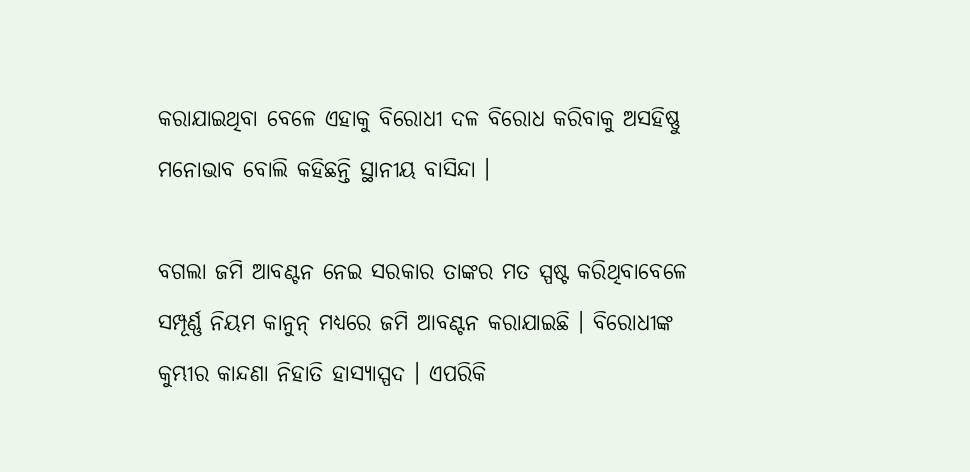କରାଯାଇଥିବା ବେଳେ ଏହାକୁ ବିରୋଧୀ ଦଳ ବିରୋଧ କରିବାକୁ ଅସହିଷ୍ଣୁ ମନୋଭାବ ବୋଲି କହିଛନ୍ତି ସ୍ଥାନୀୟ ବାସିନ୍ଦା ।

ବଗଲା ଜମି ଆବଣ୍ଟନ ନେଇ ସରକାର ତାଙ୍କର ମତ ସ୍ପଷ୍ଟ କରିଥିବାବେଳେ ସମ୍ପୂର୍ଣ୍ଣ ନିୟମ କାନୁନ୍ ମଧ୍ୟରେ ଜମି ଆବଣ୍ଟନ କରାଯାଇଛି । ବିରୋଧୀଙ୍କ କୁମ୍ଭୀର କାନ୍ଦଣା ନିହାତି ହାସ୍ୟାସ୍ପଦ । ଏପରିକି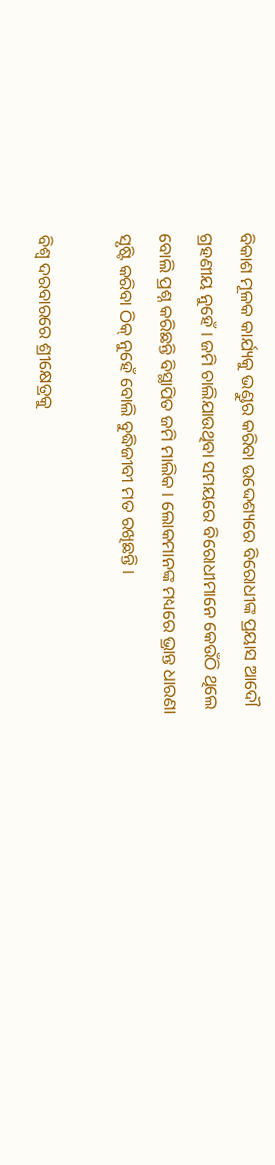ବିକାଶ ମୂଳକ କାର୍ଯ୍ୟକୁ ଭଣ୍ଡୁର କରିବା ଉଦ୍ଦେଶ୍ୟରେ ବିରୋଧୀଙ୍କ ପ୍ରୟାସ ଆଦୌ ଗ୍ରହଣୀୟ ନୁହେଁ । ଜମି ଚାଲିଯାଉଥିବା ସମୟରେ ବିରୋଧୀମାନେ କେଉଁଠି ଥିଲେ ବୋଲି ପ୍ରଶ୍ନ କରିଛନ୍ତି ବିସ୍ଥାପିତ ଜମି ମାଲିକ । ଲୋକମାନଙ୍କ ମଧ୍ୟରେ ଭ୍ରାନ୍ତ ଧାରଣା ସୃଷ୍ଟି କରିବା ଠିକ୍ ନୁହେଁ ବୋଲି ବୁଦ୍ଧିଜୀବୀ ମତ ରଖିଛନ୍ତି ।

ବିଶ୍ୱ ଦରବାରରେ ଶ୍ରୀକ୍ଷେତ୍ରକୁ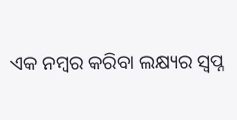ଏକ ନମ୍ବର କରିବା ଲକ୍ଷ୍ୟର ସ୍ୱପ୍ନ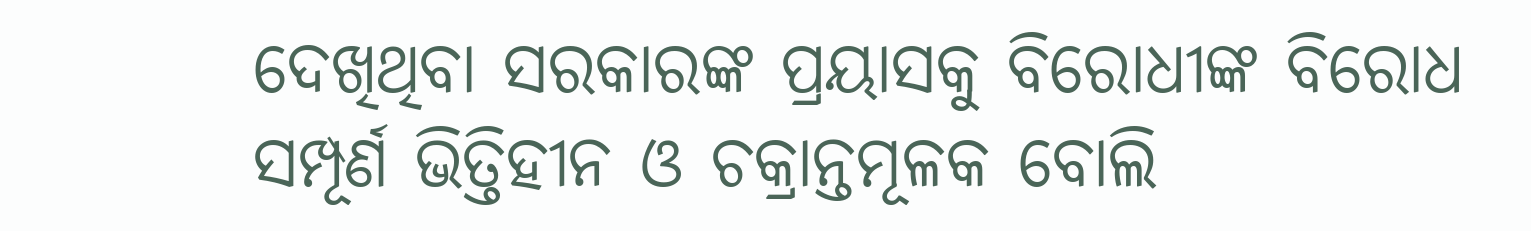ଦେଖିଥିବା ସରକାରଙ୍କ ପ୍ରୟାସକୁ ବିରୋଧୀଙ୍କ ବିରୋଧ ସମ୍ପୂର୍ଣ ଭିତ୍ତିହୀନ ଓ ଚକ୍ରାନ୍ତମୂଳକ ବୋଲି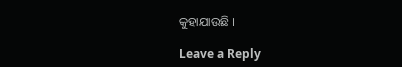କୁହାଯାଉଛି ।

Leave a Reply